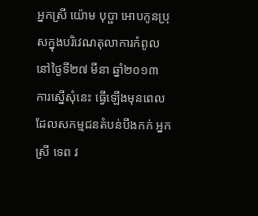អ្នកស្រី យ៉ោម បុប្ផា អោបកូនប្រុសក្នុងបរិវេណតុលាការកំពូល នៅថ្ងៃទី២៧ មីនា ឆ្នាំ២០១៣
ការស្នើសុំនេះ ធ្វើឡើងមុនពេលដែលសកម្មជនតំបន់បឹងកក់ អ្នកស្រី ទេព វ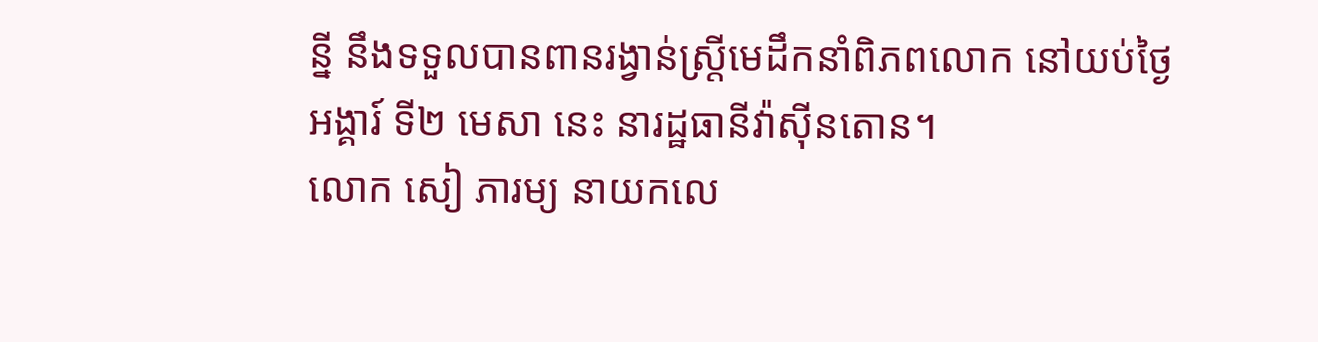ន្នី នឹងទទួលបានពានរង្វាន់ស្ត្រីមេដឹកនាំពិភពលោក នៅយប់ថ្ងៃអង្គារ៍ ទី២ មេសា នេះ នារដ្ឋធានីវ៉ាស៊ីនតោន។
លោក សៀ ភារម្យ នាយកលេ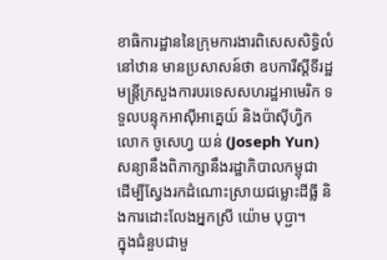ខាធិការដ្ឋាននៃក្រុមការងារពិសេសសិទ្ធិលំនៅឋាន មានប្រសាសន៍ថា ឧបការីស្តីទីរដ្ឋមន្ត្រីក្រសួងការបរទេសសហរដ្ឋអាមេរិក ទទួលបន្ទុកអាស៊ីអាគ្នេយ៍ និងប៉ាស៊ីហ្វិក លោក ចូសេហ្វ យន់ (Joseph Yun) សន្យានឹងពិភាក្សានឹងរដ្ឋាភិបាលកម្ពុជា ដើម្បីស្វែងរកដំណោះស្រាយជម្លោះដីធ្លី និងការដោះលែងអ្នកស្រី យ៉ោម បុប្ជា។
ក្នុងជំនួបជាមួ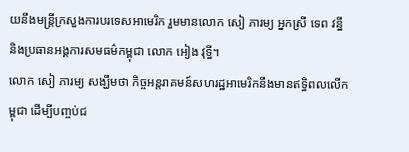យនឹងមន្ត្រីក្រសួងការបរទេសអាមេរិក រួមមានលោក សៀ ភារម្យ អ្នកស្រី ទេព វន្នី និងប្រធានអង្គការសមធម៌កម្ពុជា លោក អៀង វុទ្ធី។
លោក សៀ ភារម្យ សង្ឃឹមថា កិច្ចអន្តរាគមន៍សហរដ្ឋអាមេរិកនឹងមានឥទ្ធិពលលើកម្ពុជា ដើម្បីបញ្ចប់ជ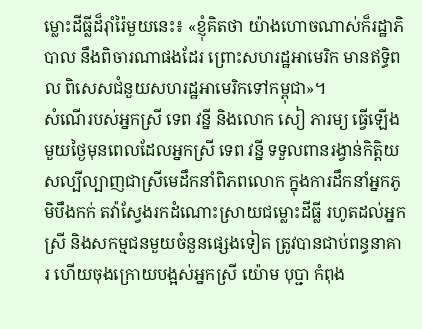ម្លោះដីធ្លីដ៏រ៉ាំរ៉ៃមួយនេះ៖ «ខ្ញុំគិតថា យ៉ាងហោចណាស់ក៏រដ្ឋាភិបាល នឹងពិចារណាផងដែរ ព្រោះសហរដ្ឋអាមេរិក មានឥទ្ធិពល ពិសេសជំនួយសហរដ្ឋអាមេរិកទៅកម្ពុជា»។
សំណើរបស់អ្នកស្រី ទេព វន្នី និងលោក សៀ ភារម្យ ធ្វើឡើងមួយថ្ងៃមុនពេលដែលអ្នកស្រី ទេព វន្នី ទទួលពានរង្វាន់កិត្តិយសល្បីល្បាញជាស្រីមេដឹកនាំពិភពលោក ក្នុងការដឹកនាំអ្នកភូមិបឹងកក់ តវ៉ាស្វែងរកដំណោះស្រាយជម្លោះដីធ្លី រហូតដល់អ្នកស្រី និងសកម្មជនមួយចំនួនផ្សេងទៀត ត្រូវបានជាប់ពន្ធនាគារ ហើយចុងក្រោយបង្អស់អ្នកស្រី យ៉ោម បុប្ជា កំពុង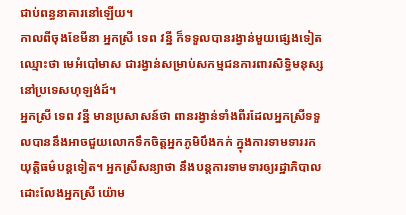ជាប់ពន្ធនាគារនៅឡើយ។
កាលពីចុងខែមីនា អ្នកស្រី ទេព វន្នី ក៏ទទួលបានរង្វាន់មួយផ្សេងទៀតឈ្មោះថា មេអំបៅមាស ជារង្វាន់សម្រាប់សកម្មជនការពារសិទ្ធិមនុស្សនៅប្រទេសហុឡង់ដ៍។
អ្នកស្រី ទេព វន្នី មានប្រសាសន៍ថា ពានរង្វាន់ទាំងពីរដែលអ្នកស្រីទទួលបាននឹងអាចជួយលោកទឹកចិត្តអ្នកភូមិបឹងកក់ ក្នុងការទាមទាររកយុត្តិធម៌បន្តទៀត។ អ្នកស្រីសន្យាថា នឹងបន្តការទាមទារឲ្យរដ្ឋាភិបាល ដោះលែងអ្នកស្រី យ៉ោម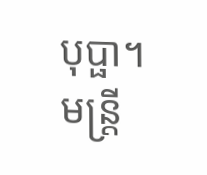បុប្ផា។
មន្ត្រី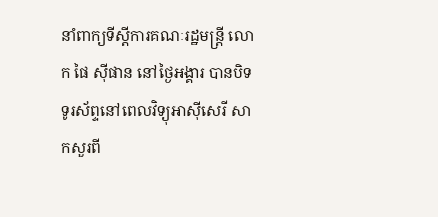នាំពាក្យទីស្ដីការគណៈរដ្ឋមន្ត្រី លោក ផៃ ស៊ីផាន នៅថ្ងៃអង្គារ បានបិទទូរស័ព្ទនៅពេលវិទ្យុអាស៊ីសេរី សាកសួរពី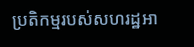ប្រតិកម្មរបស់សហរដ្ឋអា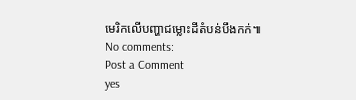មេរិកលើបញ្ហាជម្លោះដីតំបន់បឹងកក់៕
No comments:
Post a Comment
yes